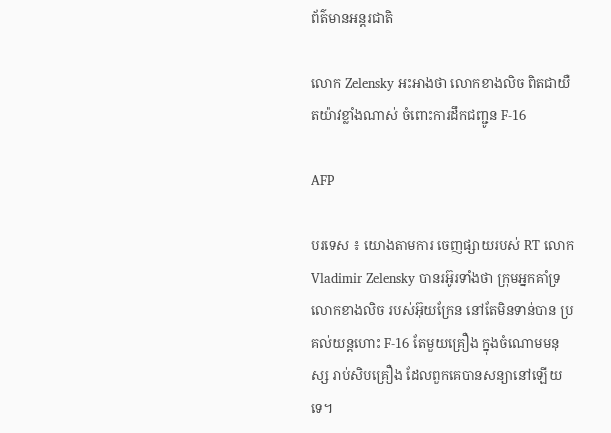ព័ត៌មានអន្តរជាតិ

លោក Zelensky អះអាងថា លោកខាងលិច ពិតជាយឺតយ៉ាវខ្លាំងណាស់ ចំពោះការដឹកជញ្ជូន F-16

AFP

បរទេស ៖ យោងតាមការ ចេញផ្សាយរបស់ RT លោក Vladimir Zelensky បានរអ៊ូរទាំងថា ក្រុមអ្នកគាំទ្រ លោកខាងលិច របស់អ៊ុយក្រែន នៅតែមិនទាន់បាន ប្រគល់យន្តហោះ F-16 តែមួយគ្រឿង ក្នុងចំណោមមនុស្ស រាប់សិបគ្រឿង ដែលពួកគេបានសន្យានៅឡើយទេ។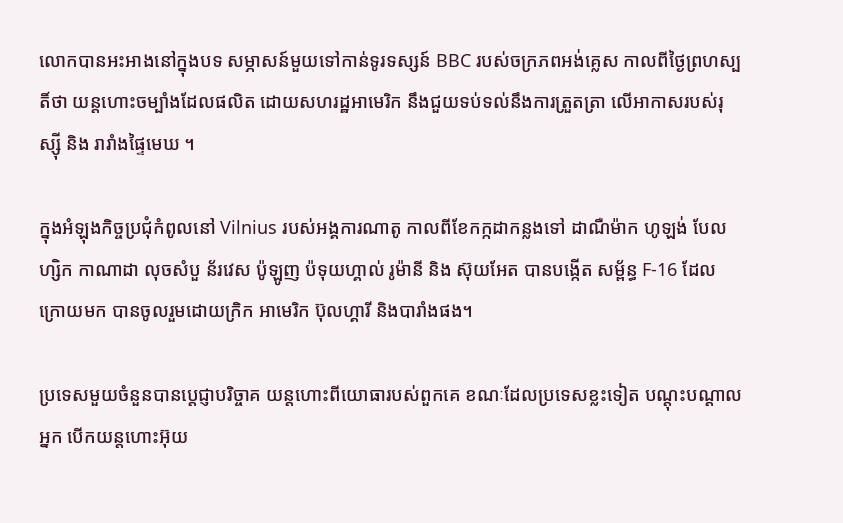លោកបានអះអាងនៅក្នុងបទ សម្ភាសន៍មួយទៅកាន់ទូរទស្សន៍ BBC របស់ចក្រភពអង់គ្លេស កាលពីថ្ងៃព្រហស្បតិ៍ថា យន្តហោះចម្បាំងដែលផលិត ដោយសហរដ្ឋអាមេរិក នឹងជួយទប់ទល់នឹងការត្រួតត្រា លើអាកាសរបស់រុស្ស៊ី និង រារាំងផ្ទៃមេឃ ។

ក្នុងអំឡុងកិច្ចប្រជុំកំពូលនៅ Vilnius របស់អង្គការណាតូ កាលពីខែកក្កដាកន្លងទៅ ដាណឺម៉ាក ហូឡង់ បែលហ្សិក កាណាដា លុចសំបួ ន័រវេស ប៉ូឡូញ ប៉ទុយហ្គាល់ រូម៉ានី និង ស៊ុយអែត បានបង្កើត សម្ព័ន្ធ F-16 ដែលក្រោយមក បានចូលរួមដោយក្រិក អាមេរិក ប៊ុលហ្គារី និងបារាំងផង។

ប្រទេសមួយចំនួនបានប្តេជ្ញាបរិច្ចាគ យន្តហោះពីយោធារបស់ពួកគេ ខណៈដែលប្រទេសខ្លះទៀត បណ្តុះបណ្តាលអ្នក បើកយន្តហោះអ៊ុយ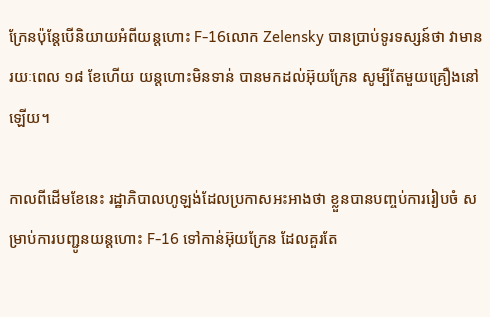ក្រែនប៉ុន្តែបើនិយាយអំពីយន្តហោះ F-16លោក Zelensky បានប្រាប់ទូរទស្សន៍ថា វាមានរយៈពេល ១៨ ខែហើយ យន្តហោះមិនទាន់ បានមកដល់អ៊ុយក្រែន សូម្បីតែមួយគ្រឿងនៅឡើយ។

កាលពីដើមខែនេះ រដ្ឋាភិបាលហូឡង់ដែលប្រកាសអះអាងថា ខ្លួនបានបញ្ចប់ការរៀបចំ សម្រាប់ការបញ្ជូនយន្តហោះ F-16 ទៅកាន់អ៊ុយក្រែន ដែលគួរតែ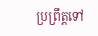ប្រព្រឹត្តទៅ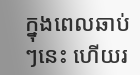ក្នុងពេលឆាប់ៗនេះ ហើយរ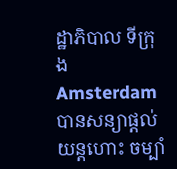ដ្ឋាភិបាល ទីក្រុង Amsterdam បានសន្យាផ្តល់ យន្តហោះ ចម្បាំ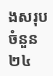ងសរុបចំនួន២៤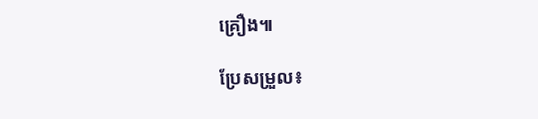គ្រឿង៕

ប្រែសម្រួល៖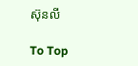ស៊ុនលី

To Top